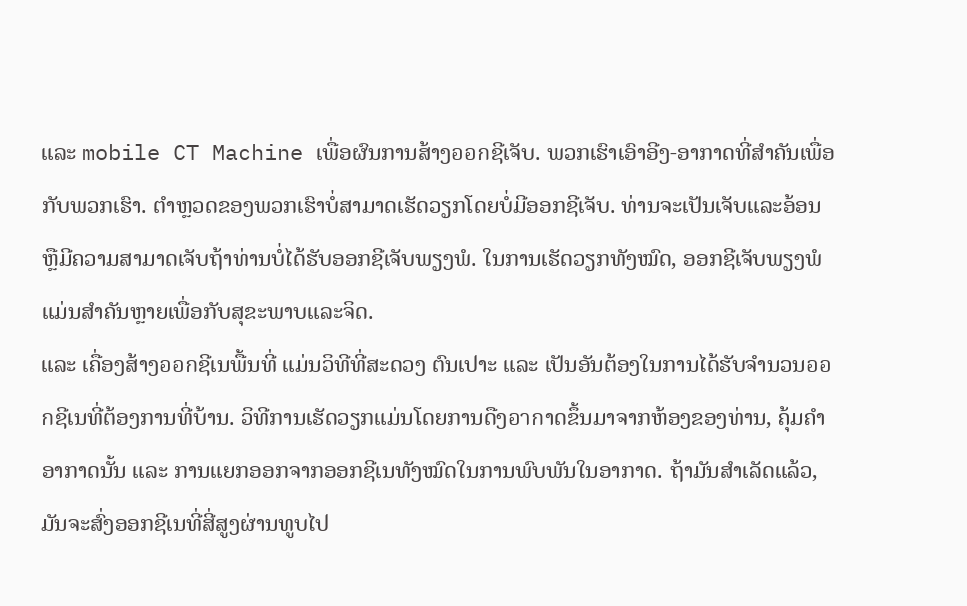ແລະ mobile CT Machine ເພື່ອຜົນການສ້າງออกຊີເຈັບ. ພວກເຮົາເອົາອີງ-ອາກາດທີ່ສຳຄັນເພື່ອກັບພວກເຮົາ. ຕຳຫຼວດຂອງພວກເຮົາບໍ່ສາມາດເຮັດວຽກໂດຍບໍ່ມີອອກຊີເຈັບ. ທ່ານຈະເປັນເຈັບແລະອ້ອນຫຼືມີຄວາມສາມາດເຈັບຖ້າທ່ານບໍ່ໄດ້ຮັບອອກຊີເຈັບພຽງພໍ. ໃນການເຮັດວຽກທັງໝົດ, ອອກຊີເຈັບພຽງພໍແມ່ນສຳຄັນຫຼາຍເພື່ອກັບສຸຂະພາບແລະຈິດ.
ແລະ ເຄື່ອງສ້າງออกຊີເນພື້ນທີ່ ແມ່ນວິທີທີ່ສະດວງ ຕົນເປາະ ແລະ ເປັນອັນຕ້ອງໃນການໄດ້ຮັບຈຳນວນออกຊີເນທີ່ຕ້ອງການທີ່ບ້ານ. ວິທີການເຮັດວຽກແມ່ນໂດຍການດືງอากາດຂຶ້ນມາຈາກຫ້ອງຂອງທ່ານ, ຄຸ້ມຄຳອາກາດນັ້ນ ແລະ ການແຍກອອກຈາກອອກຊີເນທັງໝົດໃນການພົບພັນໃນອາກາດ. ຖ້າມັນສຳເລັດແລ້ວ, ມັນຈະສົ່ງອອກຊີເນທີ່ສີ່ສູງຜ່ານທູບໄປ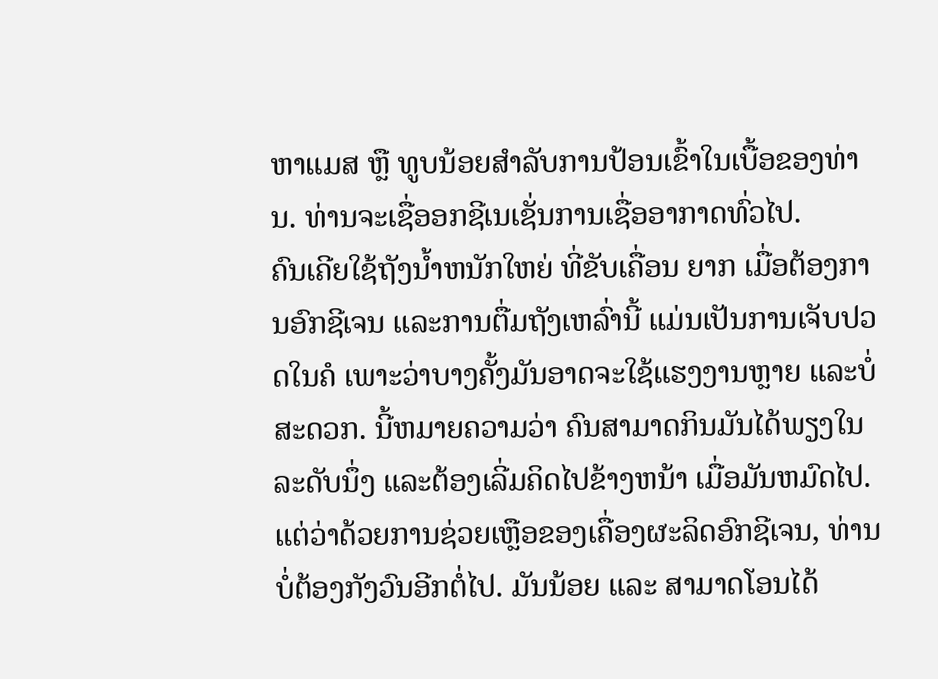ຫາແມສ ຫຼື ທູບນ້ອຍສຳລັບການປ້ອນເຂົ້າໃນເບື້ອຂອງທ່ານ. ທ່ານຈະເຊື່ອອກຊີເນເຊັ່ນການເຊື່ອອາກາດທົ່ວໄປ.
ຄົນເຄີຍໃຊ້ຖັງນໍ້າຫນັກໃຫຍ່ ທີ່ຂັບເຄື່ອນ ຍາກ ເມື່ອຕ້ອງການອົກຊີເຈນ ແລະການຕື່ມຖັງເຫລົ່ານີ້ ແມ່ນເປັນການເຈັບປວດໃນຄໍ ເພາະວ່າບາງຄັ້ງມັນອາດຈະໃຊ້ແຮງງານຫຼາຍ ແລະບໍ່ສະດວກ. ນີ້ຫມາຍຄວາມວ່າ ຄົນສາມາດກິນມັນໄດ້ພຽງໃນລະດັບນຶ່ງ ແລະຕ້ອງເລີ່ມຄິດໄປຂ້າງຫນ້າ ເມື່ອມັນຫມົດໄປ.
ແຕ່ວ່າດ້ວຍການຊ່ວຍເຫຼືອຂອງເຄື່ອງຜະລິດອົກຊີເຈນ, ທ່ານບໍ່ຕ້ອງກັງວົນອີກຕໍ່ໄປ. ມັນນ້ອຍ ແລະ ສາມາດໂອນໄດ້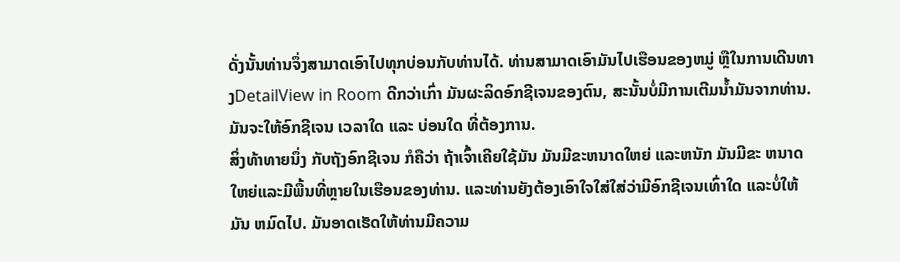ດັ່ງນັ້ນທ່ານຈຶ່ງສາມາດເອົາໄປທຸກບ່ອນກັບທ່ານໄດ້. ທ່ານສາມາດເອົາມັນໄປເຮືອນຂອງຫມູ່ ຫຼືໃນການເດີນທາງDetailView in Room ດີກວ່າເກົ່າ ມັນຜະລິດອົກຊີເຈນຂອງຕົນ, ສະນັ້ນບໍ່ມີການເຕີມນໍ້າມັນຈາກທ່ານ. ມັນຈະໃຫ້ອົກຊີເຈນ ເວລາໃດ ແລະ ບ່ອນໃດ ທີ່ຕ້ອງການ.
ສິ່ງທ້າທາຍນຶ່ງ ກັບຖັງອົກຊີເຈນ ກໍຄືວ່າ ຖ້າເຈົ້າເຄີຍໃຊ້ມັນ ມັນມີຂະຫນາດໃຫຍ່ ແລະຫນັກ ມັນມີຂະ ຫນາດ ໃຫຍ່ແລະມີພື້ນທີ່ຫຼາຍໃນເຮືອນຂອງທ່ານ. ແລະທ່ານຍັງຕ້ອງເອົາໃຈໃສ່ໃສ່ວ່າມີອົກຊີເຈນເທົ່າໃດ ແລະບໍ່ໃຫ້ມັນ ຫມົດໄປ. ມັນອາດເຮັດໃຫ້ທ່ານມີຄວາມ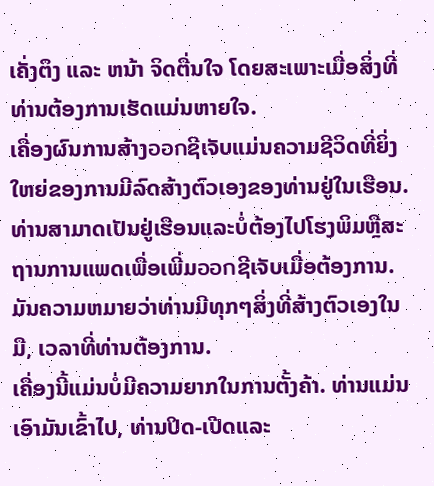ເຄັ່ງຕຶງ ແລະ ຫນ້າ ຈິດຕື່ນໃຈ ໂດຍສະເພາະເມື່ອສິ່ງທີ່ທ່ານຕ້ອງການເຮັດແມ່ນຫາຍໃຈ.
ເຄື່ອງຜົນການສ້າງออกຊີເຈັບແມ່ນຄວາມຊີວິດທີ່ຍິ່ງໃຫຍ່ຂອງການມີລົດສ້າງຕົວເອງຂອງທ່ານຢູ່ໃນເຮືອນ. ທ່ານສາມາດເປັນຢູ່ເຮືອນແລະບໍ່ຕ້ອງໄປໂຮງພິມຫຼືສະຖານການແພດເພື່ອເພີ່ມออกຊີເຈັບເມື່ອຕ້ອງການ. ມັນຄວາມຫມາຍວ່າທ່ານມີທຸກໆສິ່ງທີ່ສ້າງຕົວເອງໃນມື, ເວລາທີ່ທ່ານຕ້ອງການ.
ເຄື່ອງນີ້ແມ່ນບໍ່ມີຄວາມຍາກໃນການຕັ້ງຄ້າ. ທ່ານແມ່ນເອົາມັນເຂົ້າໄປ, ທ່ານປິດ-ເປີດແລະ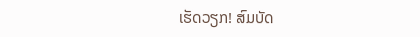ເຮັດວຽກ! ສົມບັດ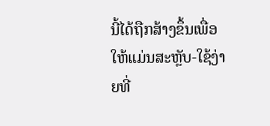ນີ້ໄດ້ຖືກສ້າງຂຶ້ນເພື່ອໃຫ້ແມ່ນສະຫຼັບ-ໃຊ້ງ່າຍທີ່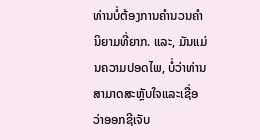ທ່ານບໍ່ຕ້ອງການຄຳນວນຄຳນິຍາມທີ່ຍາກ. ແລະ, ມັນແມ່ນຄວາມປອດໄພ, ບໍ່ວ່າທ່ານສາມາດສະຫຼັບໃຈແລະເຊື່ອວ່າອອກຊີເຈັບ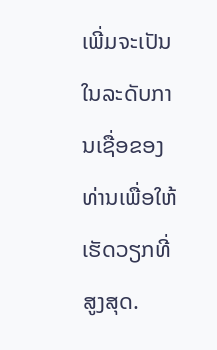ເພີ່ມຈະເປັນໃນລະດັບການເຊື່ອຂອງທ່ານເພື່ອໃຫ້ເຮັດວຽກທີ່ສູງສຸດ.